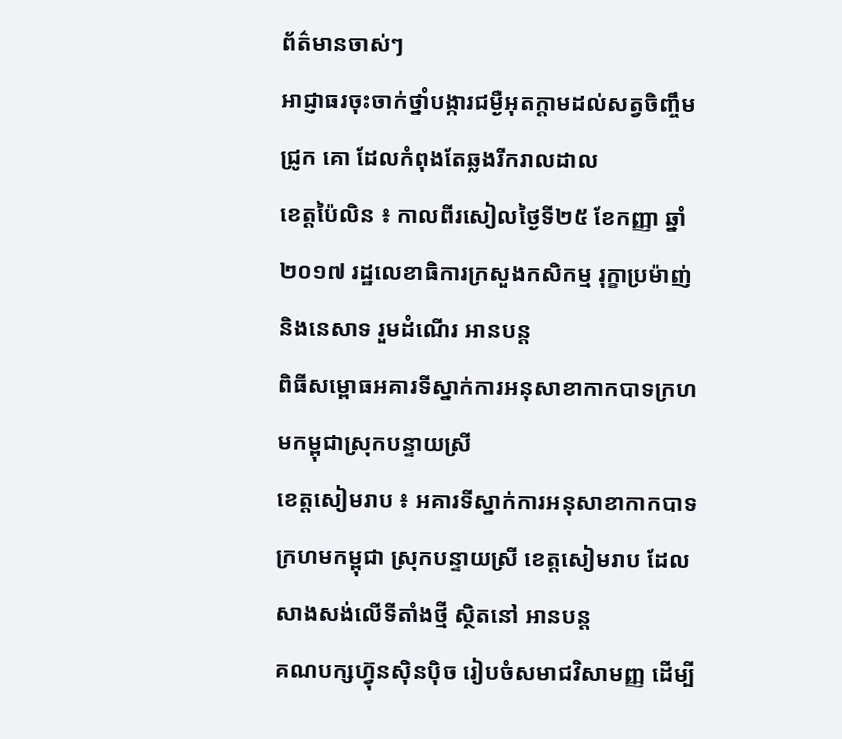ព័ត៌មានចាស់ៗ
អាជ្ញាធរចុះចាក់ថ្នាំបង្ការជម្ងឺអុតក្តាមដល់សត្វចិញ្ចឹមជ្រូក គោ ដែលកំពុងតែឆ្លងរីករាលដាល
ខេត្តប៉ៃលិន ៖ កាលពីរសៀលថ្ងៃទី២៥ ខែកញ្ញា ឆ្នាំ២០១៧ រដ្ឋលេខាធិការក្រសួងកសិកម្ម រុក្ខាប្រម៉ាញ់ និងនេសាទ រួមដំណើរ អានបន្ត
ពិធីសម្ពោធអគារទីស្នាក់ការអនុសាខាកាកបាទក្រហមកម្ពុជាស្រុកបន្ទាយស្រី
ខេត្តសៀមរាប ៖ អគារទីស្នាក់ការអនុសាខាកាកបាទក្រហមកម្ពុជា ស្រុកបន្ទាយស្រី ខេត្តសៀមរាប ដែលសាងសង់លើទីតាំងថ្មី ស្ថិតនៅ អានបន្ត
គណបក្សហ្វ៊ុនស៊ិនប៉ិច រៀបចំសមាជវិសាមញ្ញ ដើម្បី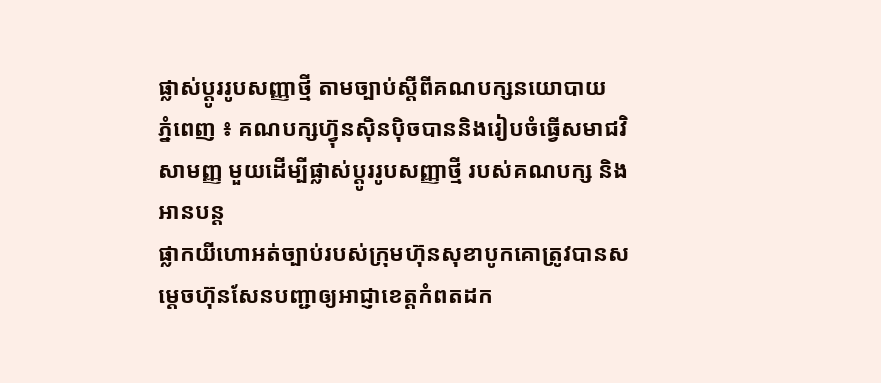ផ្លាស់ប្ដូររូបសញ្ញាថ្មី តាមច្បាប់ស្តីពីគណបក្សនយោបាយ
ភ្នំពេញ ៖ គណបក្សហ្វ៊ុនស៊ិនប៉ិចបាននិងរៀបចំធ្វើសមាជវិសាមញ្ញ មួយដើម្បីផ្លាស់ប្ដូររូបសញ្ញាថ្មី របស់គណបក្ស និង អានបន្ត
ផ្លាកយីហោអត់ច្បាប់របស់ក្រុមហ៊ុនសុខាបូកគោត្រូវបានសម្តេចហ៊ុនសែនបញ្ជាឲ្យអាជ្ញាខេត្តកំពតដក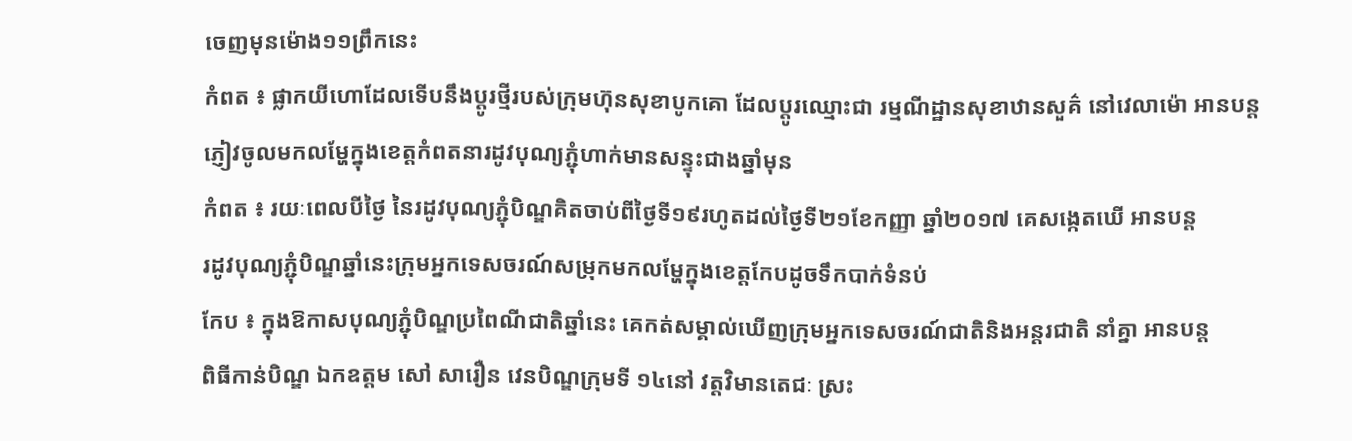ចេញមុនម៉ោង១១ព្រឹកនេះ
កំពត ៖ ផ្លាកយីហោដែលទើបនឹងប្តូរថ្មីរបស់ក្រុមហ៊ុនសុខាបូកគោ ដែលប្តូរឈ្មោះជា រម្មណីដ្ឋានសុខាឋានសួគ៌ នៅវេលាម៉ោ អានបន្ត
ភ្ញៀវចូលមកលម្ហែក្នុងខេត្តកំពតនារដូវបុណ្យភ្ជុំហាក់មានសន្ទុះជាងឆ្នាំមុន
កំពត ៖ រយៈពេលបីថ្ងៃ នៃរដូវបុណ្យភ្ជុំបិណ្ឌគិតចាប់ពីថ្ងៃទី១៩រហូតដល់ថ្ងៃទី២១ខែកញ្ញា ឆ្នាំ២០១៧ គេសង្កេតឃើ អានបន្ត
រដូវបុណ្យភ្ជុំបិណ្ឌឆ្នាំនេះក្រុមអ្នកទេសចរណ៍សម្រុកមកលម្ហែក្នុងខេត្តកែបដូចទឹកបាក់ទំនប់
កែប ៖ ក្នុងឱកាសបុណ្យភ្ជុំបិណ្ឌប្រពៃណីជាតិឆ្នាំនេះ គេកត់សម្គាល់ឃើញក្រុមអ្នកទេសចរណ៍ជាតិនិងអន្តរជាតិ នាំគ្នា អានបន្ត
ពិធីកាន់បិណ្ឌ ឯកឧត្តម សៅ សារឿន វេនបិណ្ឌក្រុមទី ១៤នៅ វត្តវិមានតេជៈ ស្រះ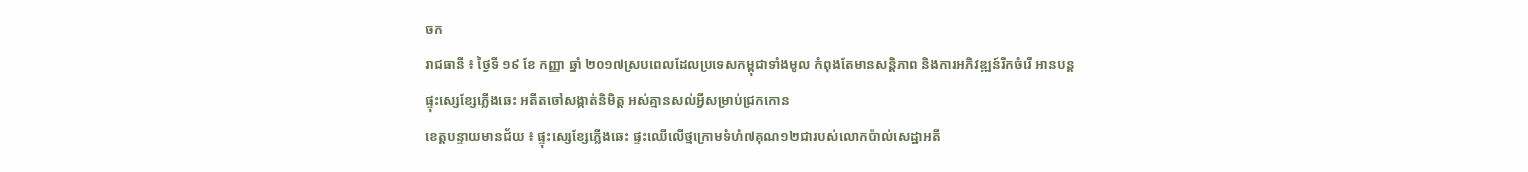ចក
រាជធានី ៖ ថ្ងៃទី ១៩ ខែ កញ្ញា ឆ្នាំ ២០១៧ស្របពេលដែលប្រទេសកម្ពុជាទាំងមូល កំពុងតែមានសន្តិភាព និងការអភិវឌ្ឍន៍រីកចំរើ អានបន្ត
ផ្ទុះស្សេខ្សែភ្លើងឆេះ អតីតចៅសង្កាត់និមិត្ត អស់គ្មានសល់អ្វីសម្រាប់ជ្រកកោន
ខេត្តបន្ទាយមានជ័យ ៖ ផ្ទុះស្សេខ្សែភ្លើងឆេះ ផ្ទះឈើលើថ្មក្រោមទំហំ៧គុណ១២ជារបស់លោកប៉ាល់សេដ្ឋាអតី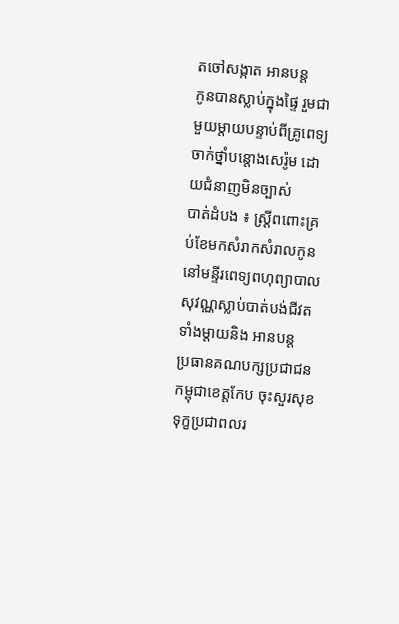តចៅសង្កាត អានបន្ត
កូនបានស្លាប់ក្នុងផ្ទៃ រួមជាមួយម្ដាយបន្ទាប់ពីគ្រូពេទ្យចាក់ថ្នាំបន្តោងសេរ៉ូម ដោយជំនាញមិនច្បាស់
បាត់ដំបង ៖ ស្ត្រីពពោះគ្រប់ខែមកសំរាកសំរាលកូននៅមន្ទីរពេទ្យពហុព្យាបាលសុវណ្ណស្លាប់បាត់បង់ជីវតទាំងម្តាយនិង អានបន្ត
ប្រធានគណបក្សប្រជាជនកម្ពុជាខេត្តកែប ចុះសួរសុខទុក្ខប្រជាពលរ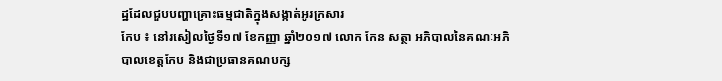ដ្ឋដែលជួបបញ្ហាគ្រោះធម្មជាតិក្នុងសង្កាត់អូរក្រសារ
កែប ៖ នៅរសៀលថ្ងៃទី១៧ ខែកញ្ញា ឆ្នាំ២០១៧ លោក កែន សត្ថា អភិបាលនៃគណៈអភិបាលខេត្តកែប និងជាប្រធានគណបក្ស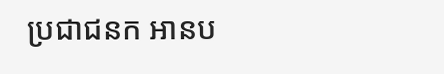ប្រជាជនក អានប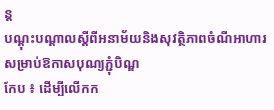ន្ត
បណ្តុះបណ្តាលស្តីពីអនាម័យនិងសុវត្ថិភាពចំណីអាហារ សម្រាប់ឱកាសបុណ្យភ្ជុំបិណ្ឌ
កែប ៖ ដើម្បីលើកក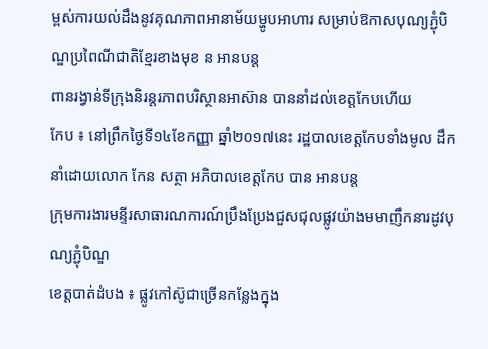ម្ពស់ការយល់ដឹងនូវគុណភាពអានាម័យម្ហូបអាហារ សម្រាប់ឱកាសបុណ្យភ្ជុំបិណ្ឌប្រពៃណីជាតិខ្មែរខាងមុខ ន អានបន្ត
ពានរង្វាន់ទីក្រុងនិរន្តរភាពបរិស្ថានអាស៊ាន បាននាំដល់ខេត្តកែបហើយ
កែប ៖ នៅព្រឹកថ្ងៃទី១៤ខែកញ្ញា ឆ្នាំ២០១៧នេះ រដ្ឋបាលខេត្តកែបទាំងមូល ដឹកនាំដោយលោក កែន សត្ថា អភិបាលខេត្តកែប បាន អានបន្ត
ក្រុមការងារមន្ទីរសាធារណការណ៍ប្រឹងប្រែងជួសជុលផ្លូវយ៉ាងមមាញឹកនារដូវបុណ្យភ្ជុំបិណ្ឌ
ខេត្តបាត់ដំបង ៖ ផ្លូវកៅស៊ូជាច្រើនកន្លែងក្នុង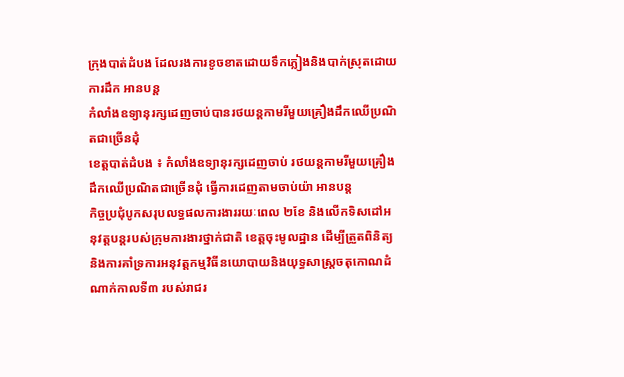ក្រុងបាត់ដំបង ដែលរងការខូចខាតដោយទឹកភ្លៀងនិងបាក់ស្រុតដោយការដឹក អានបន្ត
កំលាំងឧទ្យានុរក្សដេញចាប់បានរថយន្តកាមរីមួយគ្រឿងដឹកឈើប្រណិតជាច្រើនដុំ
ខេត្តបាត់ដំបង ៖ កំលាំងឧទ្យានុរក្សដេញចាប់ រថយន្តកាមរីមួយគ្រឿងដឹកឈើប្រណិតជាច្រើនដុំ ធ្វើការដេញតាមចាប់យ៉ា អានបន្ត
កិច្ចប្រជុំបូកសរុបលទ្ធផលការងាររយៈពេល ២ខែ និងលើកទិសដៅអនុវត្តបន្តរបស់ក្រុមការងារថ្នាក់ជាតិ ខេត្តចុះមូលដ្ឋាន ដើម្បីត្រួតពិនិត្យ និងការគាំទ្រការអនុវត្តកម្មវិធីនយោបាយនិងយុទ្ធសាស្ត្រចតុកោណដំណាក់កាលទី៣ របស់រាជរ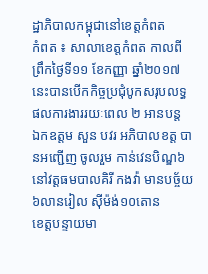ដ្ឋាភិបាលកម្ពុជានៅខេត្តកំពត
កំពត ៖ សាលាខេត្តកំពត កាលពីព្រឹកថ្ងៃទី១១ ខែកញ្ញា ឆ្នាំ២០១៧នេះបានបើកកិច្ចប្រជុំបូកសរុបលទ្ធផលការងាររយៈពេល ២ អានបន្ត
ឯកឧត្តម សួន បវរ អភិបាលខត្ត បានអញ្ជើញ ចូលរួម កាន់វេនបិណ្ឌ៦ នៅវត្តធមបាលគិរី កងវ៉ា មានបច្ច័យ៦លានរៀល ស៊ីម៉ង់១០តោន
ខេត្តបន្ទាយមា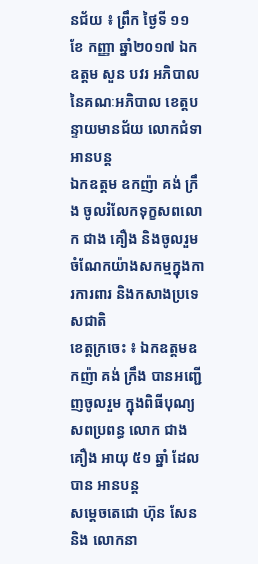នជ័យ ៖ ព្រឹក ថ្ងៃទី ១១ ខែ កញ្ញា ឆ្នាំ២០១៧ ឯកឧត្តម សួន បវរ អភិបាល នៃគណៈអភិបាល ខេត្តបន្ទាយមានជ័យ លោកជំទា អានបន្ត
ឯកឧត្តម ឧកញ៉ា គង់ ក្រឹង ចូលរំលែកទុក្ខសពលោក ជាង គឿង និងចូលរួមចំណែកយ៉ាងសកម្មក្នុងការការពារ និងកសាងប្រទេសជាតិ
ខេត្តក្រចេះ ៖ ឯកឧត្តមឧកញ៉ា គង់ ក្រឹង បានអញ្ជើញចូលរួម ក្នុងពិធីបុណ្យសពប្រពន្ធ លោក ជាង គឿង អាយុ ៥១ ឆ្នាំ ដែលបាន អានបន្ត
សម្តេចតេជោ ហ៊ុន សែន និង លោកនា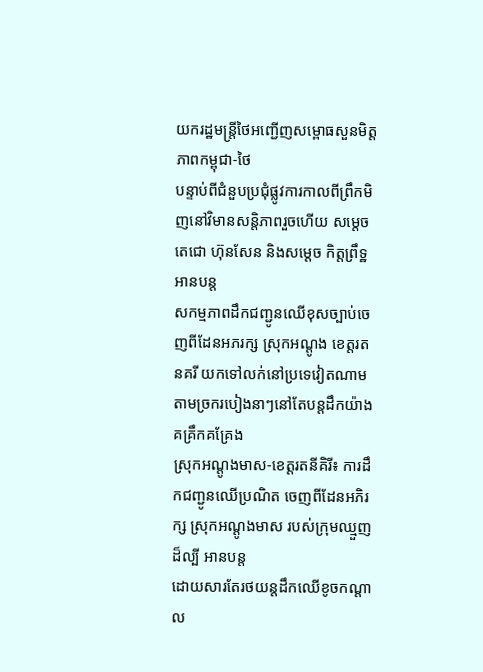យករដ្ឋមន្ត្រីថៃអញ្ជើញសម្ពោធសួនមិត្តភាពកម្ពុជា-ថៃ
បន្ទាប់ពីជំនួបប្រជុំផ្លូវការកាលពីព្រឹកមិញនៅវិមានសន្តិភាពរួចហើយ សម្តេចតេជោ ហ៊ុនសែន និងសម្តេច កិត្តព្រឹទ្ឋ អានបន្ត
សកម្មភាពដឹកជញ្ជូនឈើខុសច្បាប់ចេញពីដែនអភរក្ស ស្រុកអណ្ដូង ខេត្ដរតនគរី យកទៅលក់នៅប្រទេវៀតណាម តាមច្រករបៀងនាៗនៅតែបន្តដឹកយ៉ាងគគ្រឹកគគ្រែង
ស្រុកអណ្ដូងមាស-ខេត្ដរតនីគិរី៖ ការដឹកជញ្ជូនឈើប្រណិត ចេញពីដែនអភិរក្ស ស្រុកអណ្ដូងមាស របស់ក្រុមឈ្មួញដ៏ល្បី អានបន្ត
ដោយសារតែរថយន្តដឹកឈើខូចកណ្ដាល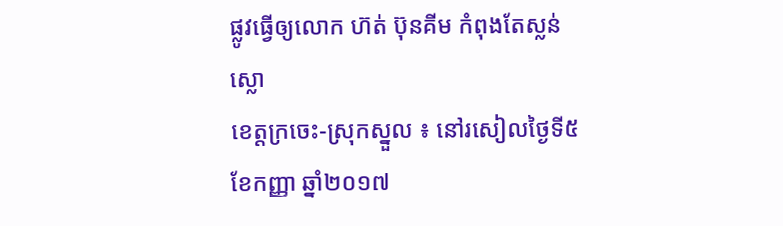ផ្លូវធ្វើឲ្យលោក ហ៊ត់ ប៊ុនគីម កំពុងតែស្លន់ស្លោ
ខេត្តក្រចេះ-ស្រុកស្នួល ៖ នៅរសៀលថ្ងៃទី៥ ខែកញ្ញា ឆ្នាំ២០១៧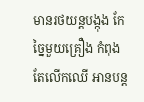មានរថយន្តបង្កុង កែច្នៃមួយគ្រឿង កំពុងតែលើកឈើ អានបន្ត